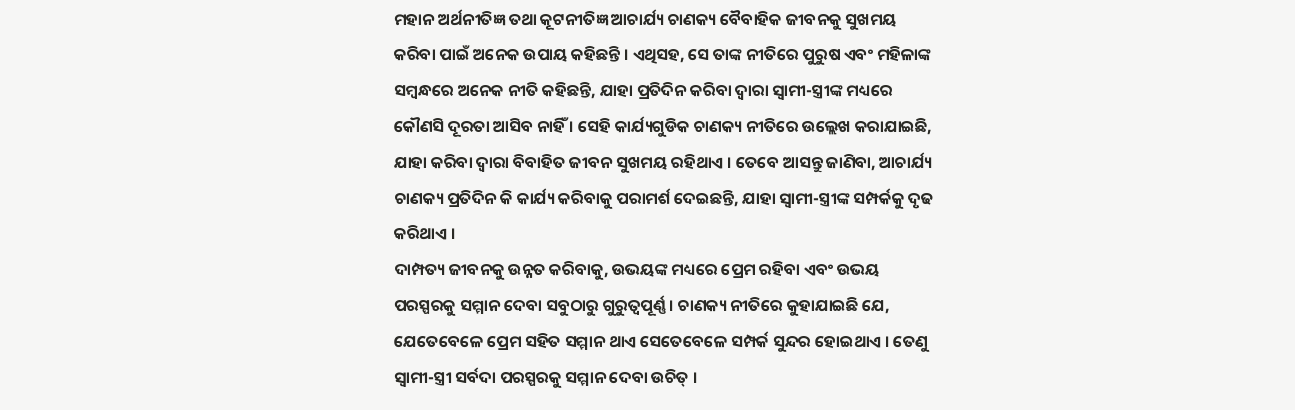ମହାନ ଅର୍ଥନୀତିଜ୍ଞ ତଥା କୂଟନୀତିଜ୍ଞ ଆଚାର୍ଯ୍ୟ ଚାଣକ୍ୟ ବୈବାହିକ ଜୀବନକୁ ସୁଖମୟ କରିବା ପାଇଁ ଅନେକ ଉପାୟ କହିଛନ୍ତି । ଏଥିସହ, ସେ ତାଙ୍କ ନୀତିରେ ପୁରୁଷ ଏବଂ ମହିଳାଙ୍କ ସମ୍ବନ୍ଧରେ ଅନେକ ନୀତି କହିଛନ୍ତି, ଯାହା ପ୍ରତିଦିନ କରିବା ଦ୍ୱାରା ସ୍ୱାମୀ-ସ୍ତ୍ରୀଙ୍କ ମଧ୍ୟରେ କୌଣସି ଦୂରତା ଆସିବ ନାହିଁ । ସେହି କାର୍ଯ୍ୟଗୁଡିକ ଚାଣକ୍ୟ ନୀତିରେ ଉଲ୍ଲେଖ କରାଯାଇଛି, ଯାହା କରିବା ଦ୍ୱାରା ବିବାହିତ ଜୀବନ ସୁଖମୟ ରହିଥାଏ । ତେବେ ଆସନ୍ତୁ ଜାଣିବା, ଆଚାର୍ଯ୍ୟ ଚାଣକ୍ୟ ପ୍ରତିଦିନ କି କାର୍ଯ୍ୟ କରିବାକୁ ପରାମର୍ଶ ଦେଇଛନ୍ତି, ଯାହା ସ୍ୱାମୀ-ସ୍ତ୍ରୀଙ୍କ ସମ୍ପର୍କକୁ ଦୃଢ କରିଥାଏ ।
ଦାମ୍ପତ୍ୟ ଜୀବନକୁ ଉନ୍ନତ କରିବାକୁ, ଉଭୟଙ୍କ ମଧ୍ୟରେ ପ୍ରେମ ରହିବା ଏବଂ ଉଭୟ ପରସ୍ପରକୁ ସମ୍ମାନ ଦେବା ସବୁଠାରୁ ଗୁରୁତ୍ୱପୂର୍ଣ୍ଣ । ଚାଣକ୍ୟ ନୀତିରେ କୁହାଯାଇଛି ଯେ, ଯେତେବେଳେ ପ୍ରେମ ସହିତ ସମ୍ମାନ ଥାଏ ସେତେବେଳେ ସମ୍ପର୍କ ସୁନ୍ଦର ହୋଇଥାଏ । ତେଣୁ ସ୍ୱାମୀ-ସ୍ତ୍ରୀ ସର୍ବଦା ପରସ୍ପରକୁ ସମ୍ମାନ ଦେବା ଉଚିତ୍ ।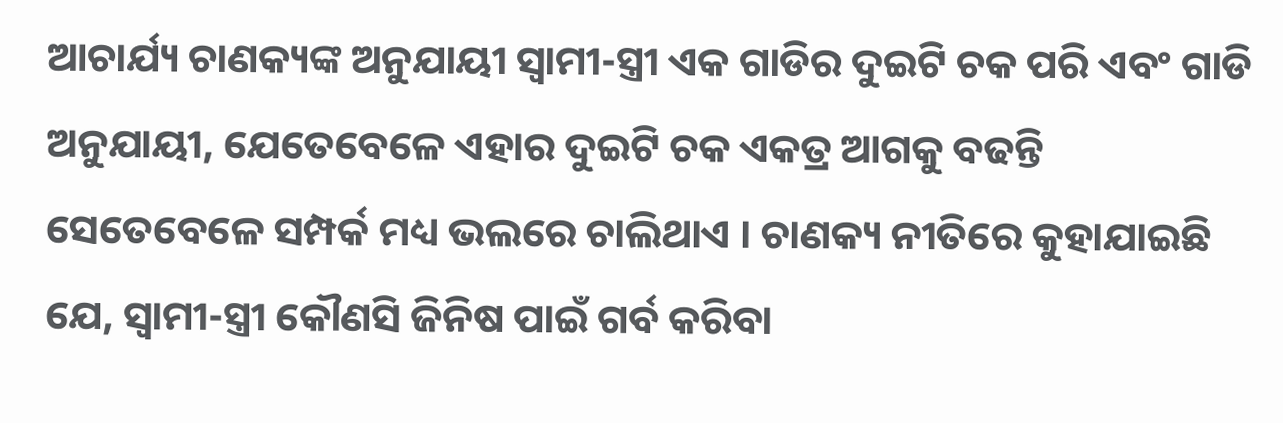ଆଚାର୍ଯ୍ୟ ଚାଣକ୍ୟଙ୍କ ଅନୁଯାୟୀ ସ୍ୱାମୀ-ସ୍ତ୍ରୀ ଏକ ଗାଡିର ଦୁଇଟି ଚକ ପରି ଏବଂ ଗାଡି ଅନୁଯାୟୀ, ଯେତେବେଳେ ଏହାର ଦୁଇଟି ଚକ ଏକତ୍ର ଆଗକୁ ବଢନ୍ତି ସେତେବେଳେ ସମ୍ପର୍କ ମଧ୍ୟ ଭଲରେ ଚାଲିଥାଏ । ଚାଣକ୍ୟ ନୀତିରେ କୁହାଯାଇଛି ଯେ, ସ୍ୱାମୀ-ସ୍ତ୍ରୀ କୌଣସି ଜିନିଷ ପାଇଁ ଗର୍ବ କରିବା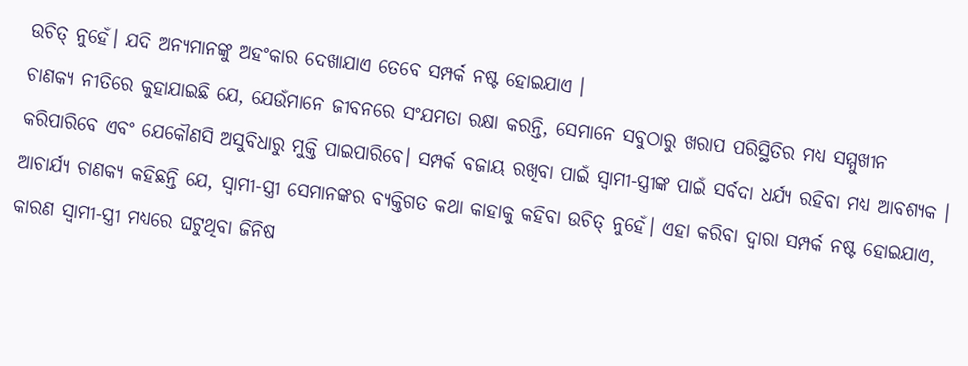ଉଚିତ୍ ନୁହେଁ। ଯଦି ଅନ୍ୟମାନଙ୍କୁ ଅହଂକାର ଦେଖାଯାଏ ତେବେ ସମ୍ପର୍କ ନଷ୍ଟ ହୋଇଯାଏ ।
ଚାଣକ୍ୟ ନୀତିରେ କୁହାଯାଇଛି ଯେ, ଯେଉଁମାନେ ଜୀବନରେ ସଂଯମତା ରକ୍ଷା କରନ୍ତି, ସେମାନେ ସବୁଠାରୁ ଖରାପ ପରିସ୍ଥିତିର ମଧ୍ୟ ସମ୍ମୁଖୀନ କରିପାରିବେ ଏବଂ ଯେକୌଣସି ଅସୁବିଧାରୁ ମୁକ୍ତି ପାଇପାରିବେ। ସମ୍ପର୍କ ବଜାୟ ରଖିବା ପାଇଁ ସ୍ୱାମୀ-ସ୍ତ୍ରୀଙ୍କ ପାଇଁ ସର୍ବଦା ଧର୍ଯ୍ୟ ରହିବା ମଧ୍ୟ ଆବଶ୍ୟକ ।
ଆଚାର୍ଯ୍ୟ ଚାଣକ୍ୟ କହିଛନ୍ତି ଯେ, ସ୍ୱାମୀ-ସ୍ତ୍ରୀ ସେମାନଙ୍କର ବ୍ୟକ୍ତିଗତ କଥା କାହାକୁ କହିବା ଉଚିତ୍ ନୁହେଁ। ଏହା କରିବା ଦ୍ୱାରା ସମ୍ପର୍କ ନଷ୍ଟ ହୋଇଯାଏ, କାରଣ ସ୍ୱାମୀ-ସ୍ତ୍ରୀ ମଧ୍ୟରେ ଘଟୁଥିବା ଜିନିଷ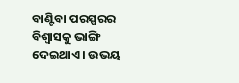ବାଣ୍ଟିବା ପରସ୍ପରର ବିଶ୍ୱାସକୁ ଭାଙ୍ଗି ଦେଇଥାଏ । ଉଭୟ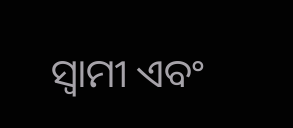ସ୍ୱାମୀ ଏବଂ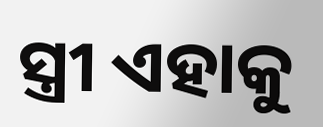ସ୍ତ୍ରୀ ଏହାକୁ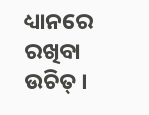ଧ୍ୟାନରେ ରଖିବା ଉଚିତ୍ ।